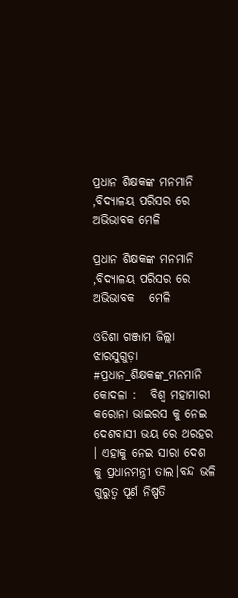ପ୍ରଧାନ ଶିକ୍ଷକଙ୍କ ମନମାନି ,ବିଦ୍ୟାଳୟ ପରିସର ରେ ଅଭିଭାବକ ମେଳି

ପ୍ରଧାନ ଶିକ୍ଷକଙ୍କ ମନମାନି ,ବିଦ୍ୟାଳୟ ପରିସର ରେ ଅଭିଭାବକ   ମେଳି

ଓଡିଶା ଗଞ୍ଜାମ ଜିଲ୍ଲା ଝାରସୁଗୁଡ଼ା
#ପ୍ରଧାନ_ଶିକ୍ଷକଙ୍କ_ମନମାନି             କୋଦଳା :   ବିଶ୍ୱ ମହାମାରୀ କରୋନା ଭାଇରସ କୁ ନେଇ ଦେଶବାସୀ ଭୟ ରେ ଥରହର । ଏହାକୁ ନେଇ ସାରା ଦେଶ କୁ ପ୍ରଧାନମନ୍ତ୍ରୀ ତାଲ।ବନ୍ଦ ଭଳି ଗୁରୁତ୍ଵ ପୂର୍ଣ ନିଷ୍ପତି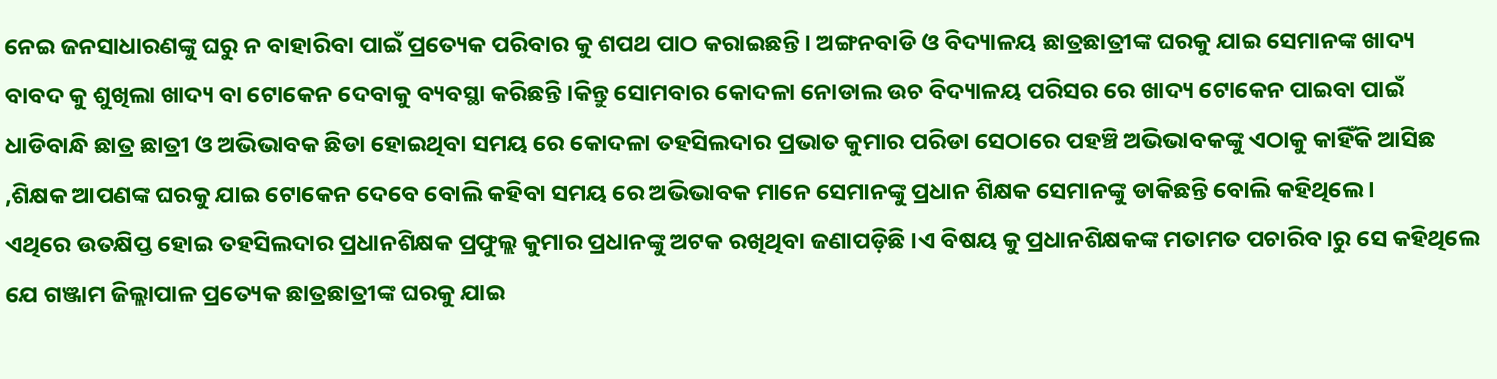ନେଇ ଜନସାଧାରଣଙ୍କୁ ଘରୁ ନ ବାହାରିବା ପାଇଁ ପ୍ରତ୍ୟେକ ପରିବାର କୁ ଶପଥ ପାଠ କରାଇଛନ୍ତି । ଅଙ୍ଗନବାଡି ଓ ବିଦ୍ୟାଳୟ ଛାତ୍ରଛାତ୍ରୀଙ୍କ ଘରକୁ ଯାଇ ସେମାନଙ୍କ ଖାଦ୍ୟ ବାବଦ କୁ ଶୁଖିଲା ଖାଦ୍ୟ ବା ଟୋକେନ ଦେବାକୁ ବ୍ୟବସ୍ଥା କରିଛନ୍ତି ।କିନ୍ତୁ ସୋମବାର କୋଦଳା ନୋଡାଲ ଉଚ ବିଦ୍ୟାଳୟ ପରିସର ରେ ଖାଦ୍ୟ ଟୋକେନ ପାଇବା ପାଇଁ ଧାଡିବାନ୍ଧି ଛାତ୍ର ଛାତ୍ରୀ ଓ ଅଭିଭାବକ ଛିଡା ହୋଇଥିବା ସମୟ ରେ କୋଦଳା ତହସିଲଦାର ପ୍ରଭାତ କୁମାର ପରିଡା ସେଠାରେ ପହଞ୍ଚି ଅଭିଭାବକଙ୍କୁ ଏଠାକୁ କାହିଁକି ଆସିଛ ,ଶିକ୍ଷକ ଆପଣଙ୍କ ଘରକୁ ଯାଇ ଟୋକେନ ଦେବେ ବୋଲି କହିବା ସମୟ ରେ ଅଭିଭାବକ ମାନେ ସେମାନଙ୍କୁ ପ୍ରଧାନ ଶିକ୍ଷକ ସେମାନଙ୍କୁ ଡାକିଛନ୍ତି ବୋଲି କହିଥିଲେ ।
ଏଥିରେ ଉତକ୍ଷିପ୍ତ ହୋଇ ତହସିଲଦାର ପ୍ରଧାନଶିକ୍ଷକ ପ୍ରଫୁଲ୍ଲ କୁମାର ପ୍ରଧାନଙ୍କୁ ଅଟକ ରଖିଥିବା ଜଣାପଡ଼ିଛି ।ଏ ବିଷୟ କୁ ପ୍ରଧାନଶିକ୍ଷକଙ୍କ ମତାମତ ପଚାରିବ।ରୁ ସେ କହିଥିଲେ ଯେ ଗଞ୍ଜାମ ଜିଲ୍ଲାପାଳ ପ୍ରତ୍ୟେକ ଛାତ୍ରଛାତ୍ରୀଙ୍କ ଘରକୁ ଯାଇ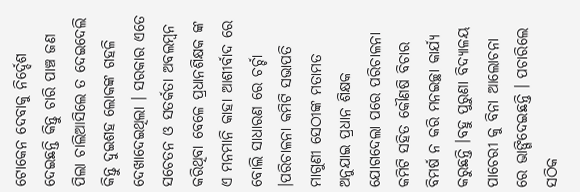ଟୋକେନ ଦେବାକୁ ନିର୍ଦ୍ଦେଶ ଦେଇଛନ୍ତି କିନ୍ତୁ ଚାରି ପାଞ୍ଚ ଜଣ ପିଲା ଚାଲିଆସିଲେ ତ ଦେଇଦେଲି କିନ୍ତୁ ଦୁଇଶହ ଲୋକଙ୍କ ଗହଳି ଦେଖାଦେଇଥିଲା । ସରକାର ଏତେ ସଚେତନ ଓ ସତର୍କତା ଅବଲମ୍ବନ କରିଥିବା ବେଳେ ପ୍ରଧାନଶିକ୍ଷକ ଙ୍କ ଏ ମନମାନି କାହା ଆଶୀର୍ବାଦ ରେ ବୋଲି ସାଧାରଣ ରେ ଚର୍ଚ୍ଚା ।ପରିଚାଳନା କମିଟି ସଭାପତି ମାଗୁଣୀ ସେଠୀଙ୍କ ମତାମତ ଅନୁଯାଇ ପ୍ରଧାନ ଶିକ୍ଷକ ଯୋଗଦେଲା ପରେ ପରିଚାଳନା କମିଟି ସହିତ କୌଣଷି ବିଚାର ବିମର୍ଷ ନ କରି ମନଇଚ୍ଛା କାର୍ଯ୍ୟ କରୁଛନ୍ତି ।ବହୁ ପୁରୁଣା ବିଦ୍ୟାଳୟ ପାଚେରୀ କୁ ବିନା ଆଲୋଚନା ରେ ଭାଙ୍ଗିଦେଇଛନ୍ତି । ପଚାରିଲେ ସଠିକ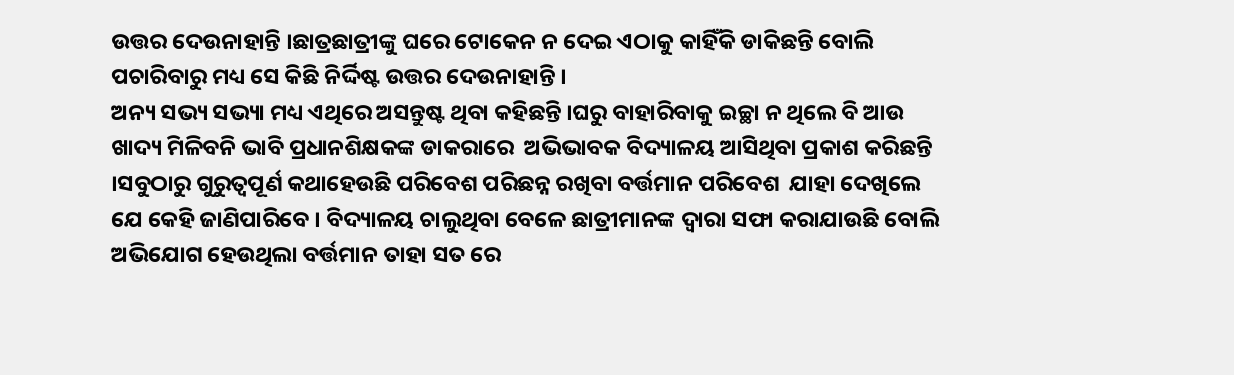ଉତ୍ତର ଦେଉନାହାନ୍ତି ।ଛାତ୍ରଛାତ୍ରୀଙ୍କୁ ଘରେ ଟୋକେନ ନ ଦେଇ ଏଠାକୁ କାହିଁକି ଡାକିଛନ୍ତି ବୋଲି ପଚାରିବାରୁ ମଧ୍ୟ ସେ କିଛି ନିର୍ଦ୍ଦିଷ୍ଟ ଉତ୍ତର ଦେଉନାହାନ୍ତି ।
ଅନ୍ୟ ସଭ୍ୟ ସଭ୍ୟା ମଧ୍ୟ ଏଥିରେ ଅସନ୍ତୁଷ୍ଟ ଥିବା କହିଛନ୍ତି ।ଘରୁ ବାହାରିବାକୁ ଇଚ୍ଛା ନ ଥିଲେ ବି ଆଉ ଖାଦ୍ୟ ମିଳିବନି ଭାବି ପ୍ରଧାନଶିକ୍ଷକଙ୍କ ଡାକରାରେ  ଅଭିଭାବକ ବିଦ୍ୟାଳୟ ଆସିଥିବା ପ୍ରକାଶ କରିଛନ୍ତି ।ସବୁଠାରୁ ଗୁରୁତ୍ଵପୂର୍ଣ କଥାହେଉଛି ପରିବେଶ ପରିଛନ୍ନ ରଖିବା ବର୍ତ୍ତମାନ ପରିବେଶ  ଯାହା ଦେଖିଲେ ଯେ କେହି ଜାଣିପାରିବେ । ବିଦ୍ୟାଳୟ ଚାଲୁଥିବା ବେଳେ ଛାତ୍ରୀମାନଙ୍କ ଦ୍ଵାରା ସଫା କରାଯାଉଛି ବୋଲି ଅଭିଯୋଗ ହେଉଥିଲା ବର୍ତ୍ତମାନ ତାହା ସତ ରେ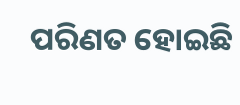ପରିଣତ ହୋଇଛି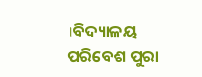।ବିଦ୍ୟାଳୟ ପରିବେଶ ପୁରା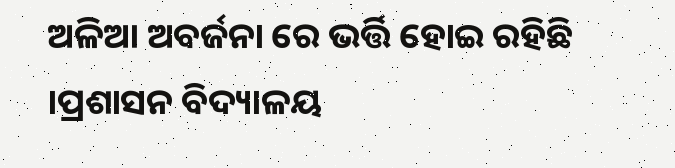ଅଳିଆ ଅବର୍ଜନା ରେ ଭର୍ତ୍ତି ହୋଇ ରହିଛି ।ପ୍ରଶାସନ ବିଦ୍ୟାଳୟ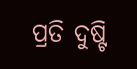ପ୍ରତି ଦୁଷ୍ଟି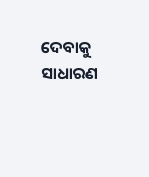ଦେବାକୁ ସାଧାରଣ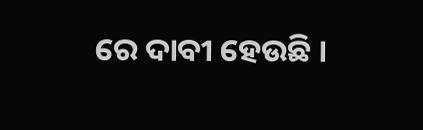ରେ ଦାବୀ ହେଉଛି ।